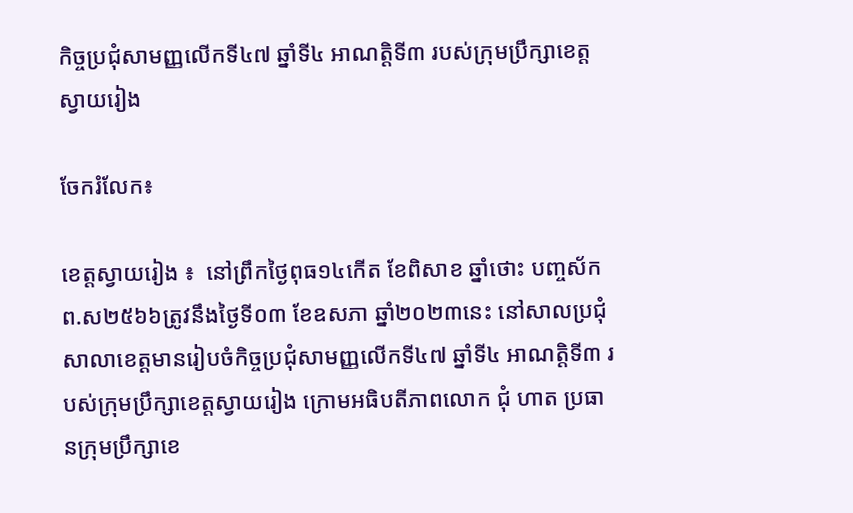កិច្ចប្រជុំសាមញ្ញលើកទី៤៧ ឆ្នាំទី៤ អាណត្តិទី៣ របស់ក្រុមប្រឹក្សាខេត្តស្វាយរៀង

ចែករំលែក៖

ខេត្តស្វាយរៀង ៖  នៅព្រឹកថ្ងៃពុធ១៤កើត ខែពិសាខ ឆ្នាំថោះ បញ្ចស័ក ព.ស២៥៦៦ត្រូវនឹងថ្ងៃទី០៣ ខែឧសភា ឆ្នាំ២០២៣នេះ នៅសាលប្រជុំសាលាខេត្តមានរៀបចំកិច្ចប្រជុំសាមញ្ញលើកទី៤៧ ឆ្នាំទី៤ អាណត្តិទី៣ របស់ក្រុមប្រឹក្សាខេត្តស្វាយរៀង ក្រោមអធិបតីភាពលោក ជុំ ហាត ប្រធានក្រុមប្រឹក្សាខេ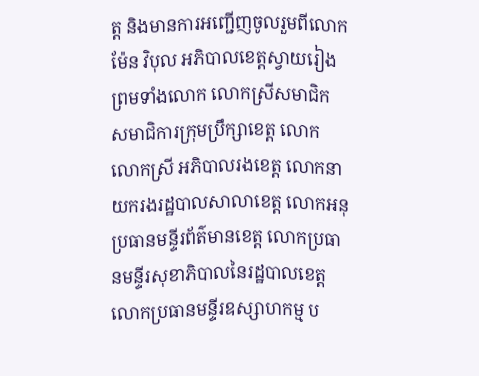ត្ត និងមានការអញ្ជើញចូលរួមពីលោក ម៉ែន វិបុល អភិបាលខេត្តស្វាយរៀង ព្រមទាំងលោក លោកស្រីសមាជិក សមាជិការក្រុមប្រឹក្សាខេត្ត លោក លោកស្រី អភិបាលរងខេត្ត លោកនាយករងរដ្ឋបាលសាលាខេត្ត លោកអនុប្រធានមន្ទីរព័ត៌មានខេត្ត លោកប្រធានមន្ទីរសុខាភិបាលនៃរដ្ឋបាលខេត្ត លោកប្រធានមន្ទីរឧស្សាហកម្ម ប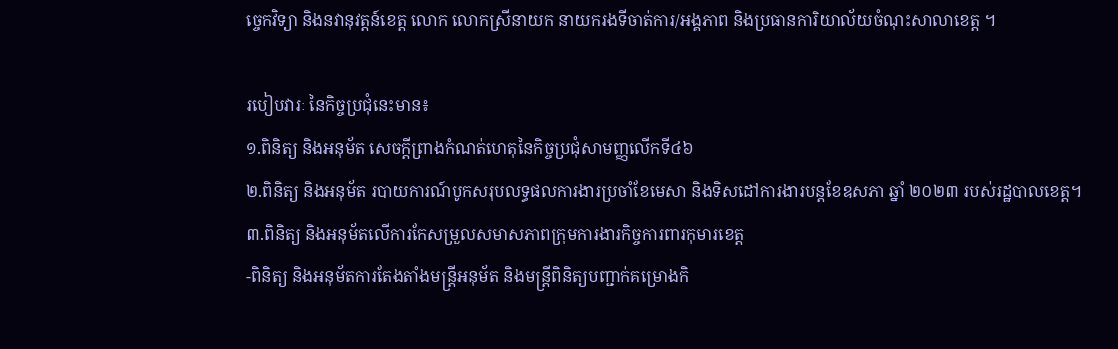ច្ចេកវិទ្យា និងនវានុវត្តន៍ខេត្ត លោក លោកស្រីនាយក នាយករងទីចាត់ការ/អង្គភាព និងប្រធានការិយាល័យចំណុះសាលាខេត្ត ។

របៀបវារៈ នៃកិច្ចប្រជុំនេះមាន៖
១.ពិនិត្យ និងអនុម័ត សេចក្តីព្រាងកំណត់ហេតុនៃកិច្ចប្រជុំសាមញ្ញលើកទី៤៦
២.ពិនិត្យ និងអនុម័ត របាយការណ៍បូកសរុបលទ្ធផលការងារប្រចាំខែមេសា និងទិសដៅការងារបន្តខែឧសភា ឆ្នាំ ២០២៣ របស់រដ្ឋបាលខេត្ត។
៣.ពិនិត្យ និងអនុម័តលើការកែសម្រួលសមាសភាពក្រុមការងារកិច្ចការពារកុមារខេត្ត
-ពិនិត្យ និងអនុម័តការតែងតាំងមន្ត្រីអនុម័ត និងមន្ត្រីពិនិត្យបញ្ជាក់គម្រោងកិ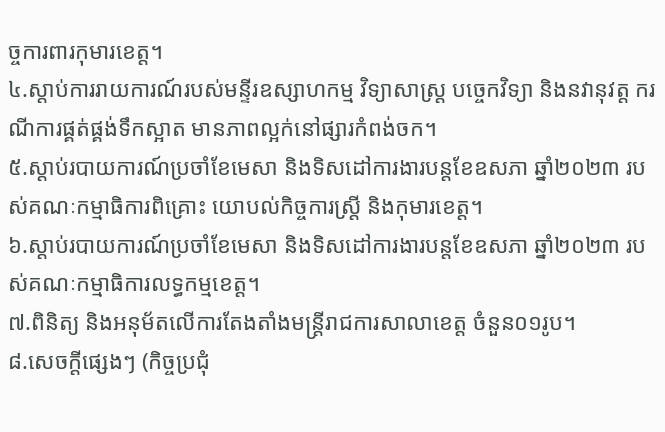ច្ចការពារកុមារខេត្ត។
៤.ស្តាប់ការរាយការណ៍របស់មន្ទីរឧស្សាហកម្ម វិទ្យាសាស្ត្រ បច្ចេកវិទ្យា និងនវានុវត្ត ករណីការផ្គត់ផ្គង់ទឹកស្អាត មានភាពល្អក់នៅផ្សារកំពង់ចក។
៥.ស្តាប់របាយការណ៍ប្រចាំខែមេសា និងទិសដៅការងារបន្តខែឧសភា ឆ្នាំ២០២៣ របស់គណៈកម្មាធិការពិគ្រោះ យោបល់កិច្ចការស្រ្តី និងកុមារខេត្ត។
៦.ស្តាប់របាយការណ៍ប្រចាំខែមេសា និងទិសដៅការងារបន្តខែឧសភា ឆ្នាំ២០២៣ របស់គណៈកម្មាធិការលទ្ធកម្មខេត្ត។
៧.ពិនិត្យ និងអនុម័តលើការតែងតាំងមន្ត្រីរាជការសាលាខេត្ត ចំនួន០១រូប។
៨.សេចក្តីផ្សេងៗ (កិច្ចប្រជុំ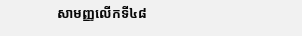សាមញ្ញលើកទី៤៨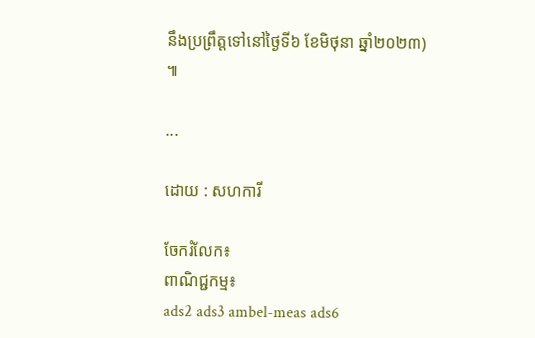នឹងប្រព្រឹត្តទៅនៅថ្ងៃទី៦ ខែមិថុនា ឆ្នាំ២០២៣) ៕

...

ដោយ : សហការី

ចែករំលែក៖
ពាណិជ្ជកម្ម៖
ads2 ads3 ambel-meas ads6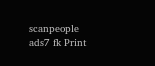scanpeople ads7 fk Print